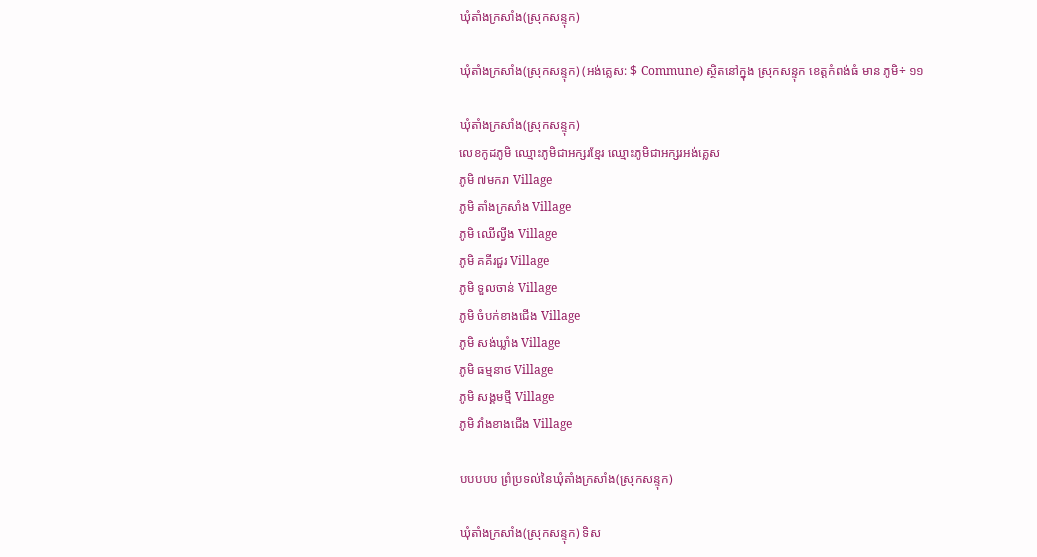ឃុំតាំងក្រសាំង(ស្រុកសន្ទុក)

ឃុំតាំងក្រសាំង(ស្រុកសន្ទុក) (អង់គ្លេស: $ Commune) ស្ថិតនៅក្នុង ស្រុកសន្ទុក ខេត្តកំពង់ធំ មាន ភូមិ÷ ១១

ឃុំតាំងក្រសាំង(ស្រុកសន្ទុក)
លេខកូដភូមិ ឈ្មោះភូមិជាអក្សរខ្មែរ ឈ្មោះភូមិជាអក្សរអង់គ្លេស
ភូមិ ៧មករា Village
ភូមិ តាំងក្រសាំង Village
ភូមិ ឈើល្វីង Village
ភូមិ គគីរជួរ Village
ភូមិ ទួលចាន់ Village
ភូមិ ចំបក់ខាងជើង Village
ភូមិ សង់ឃ្លាំង Village
ភូមិ ធម្មនាថ Village
ភូមិ សង្គមថ្មី Village
ភូមិ វាំងខាងជើង Village

បបបបប ព្រំប្រទល់នៃឃុំតាំងក្រសាំង(ស្រុកសន្ទុក)

ឃុំតាំងក្រសាំង(ស្រុកសន្ទុក) ទិស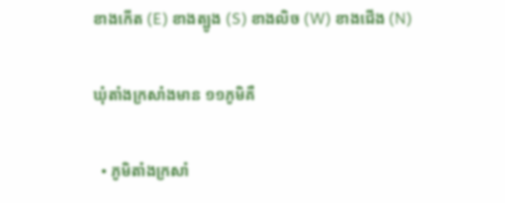ខាងកើត (E) ខាងត្បូង (S) ខាងលិច (W) ខាងជើង (N)

ឃុំតាំងក្រសាំងមាន ១១ភូមិគឺ

  • ភូមិតាំងក្រសាំ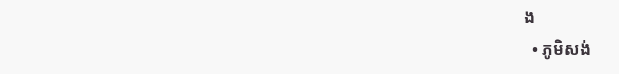ង
  • ភូមិសង់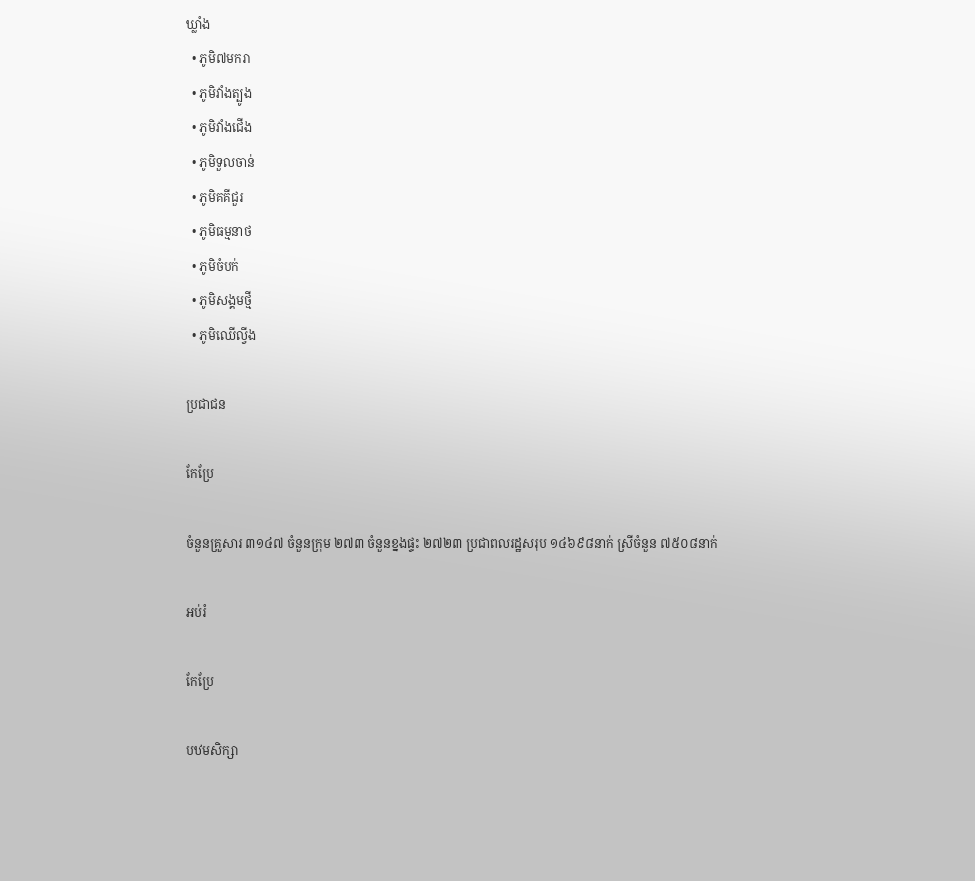ឃ្លាំង
  • ភូមិ៧មករា
  • ភូមិវាំងត្បូង
  • ភូមិវាំងជើង
  • ភូមិទួលចាន់
  • ភូមិគគីជួរ
  • ភូមិធម្មនាថ
  • ភូមិចំបក់
  • ភូមិសង្គមថ្មី
  • ភូមិឈើល្វីង

ប្រជាជន

កែប្រែ

ចំនួនគ្រួសារ ៣១៤៧ ចំនួនក្រុម ២៧៣ ចំនួនខ្នងផ្ទះ ២៧២៣ ប្រជាពលរដ្ឋសរុប ១៤៦៩៨នាក់ ស្រីចំនួន ៧៥០៨នាក់

អប់រំ

កែប្រែ

បឋមសិក្សា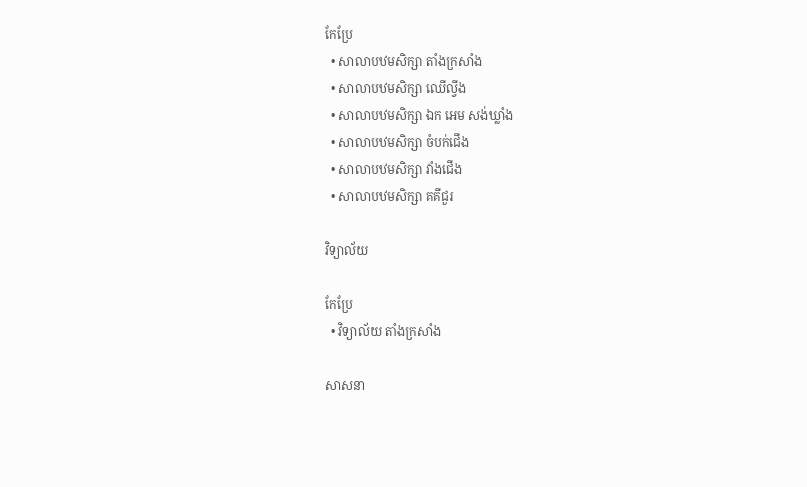កែប្រែ
  • សាលាបឋមសិក្សា តាំងក្រសាំង
  • សាលាបឋមសិក្សា ឈើល្វីង
  • សាលាបឋមសិក្សា ឯក អេម សង់ឃ្លាំង
  • សាលាបឋមសិក្សា ចំបក់ជើង
  • សាលាបឋមសិក្សា វាំងជើង
  • សាលាបឋមសិក្សា គគីជួរ

វិទ្យាល័យ

កែប្រែ
  • វិទ្យាល័យ តាំងក្រសាំង

សាសនា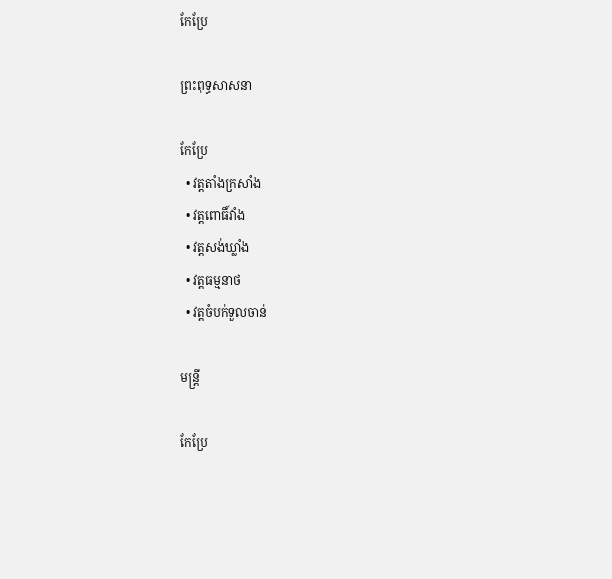កែប្រែ

ព្រះពុទ្ធសាសនា

កែប្រែ
  • វត្តតាំងក្រសាំង
  • វត្ដពោធិ៍វាំង
  • វត្ដសង់ឃ្លាំង
  • វត្ដធម្មនាថ
  • វត្ដចំបក់ទួលចាន់

មន្ត្រី

កែប្រែ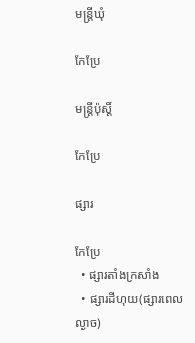មន្ត្រីឃុំ

កែប្រែ

មន្ត្រីប៉ុស្តិ៍

កែប្រែ

ផ្សារ

កែប្រែ
  • ផ្សារតាំងក្រសាំង
  • ផ្សារដីហុយ(ផ្សារពេលល្ងាច)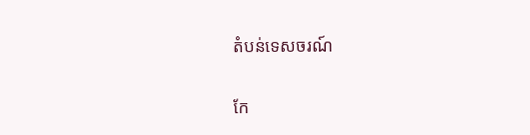តំបន់ទេសចរណ៍

កែ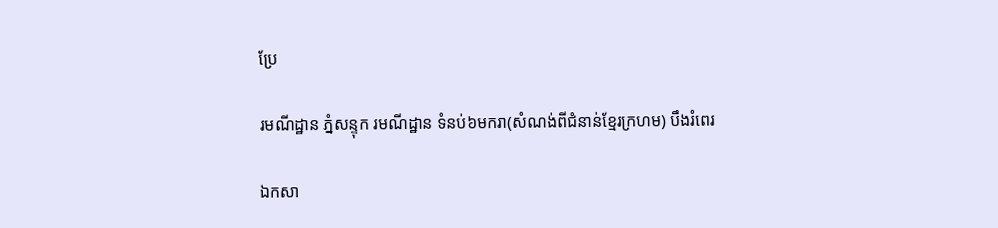ប្រែ

រមណីដ្ឋាន ភ្នំសន្ទុក រមណីដ្ឋាន ទំនប់៦មករា(សំណង់ពីជំនាន់ខ្មែរក្រហម) បឹងរំពេរ

ឯកសា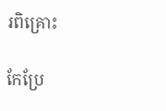រពិគ្រោះ

កែប្រែ